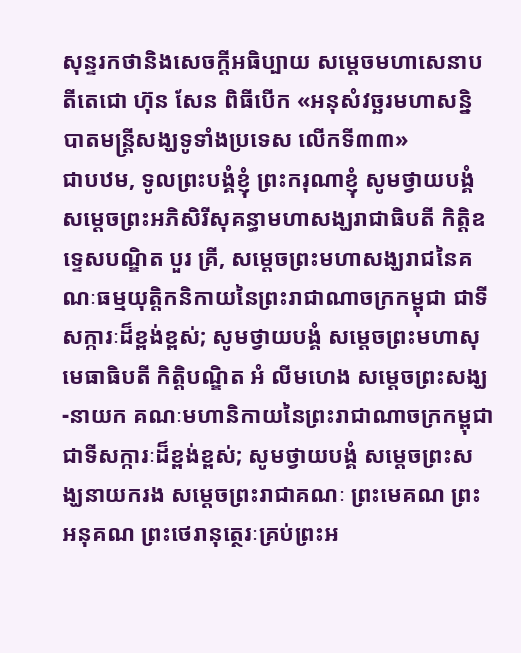សុន្ទរកថានិងសេចក្ដីអធិប្បាយ សម្ដេចមហាសេនាបតីតេជោ ហ៊ុន សែន ពិធីបើក «អនុសំវច្ឆរមហាសនិ្ន បាតមន្រ្ដីសង្ឃទូទាំងប្រទេស លើកទី៣៣»
ជាបឋម, ទូលព្រះបង្គំខ្ញុំ ព្រះករុណាខ្ញុំ សូមថ្វាយបង្គំ សម្តេចព្រះអភិសិរីសុគន្ធាមហាសង្ឃរាជាធិបតី កិត្តិឧទ្ទេសបណ្ឌិត បួរ គ្រី, សម្តេចព្រះមហាសង្ឃរាជនៃគណៈធម្មយុត្តិកនិកាយនៃព្រះរាជាណាចក្រកម្ពុជា ជាទីសក្ការៈដ៏ខ្ពង់ខ្ពស់; សូមថ្វាយបង្គំ សម្តេចព្រះមហាសុមេធាធិបតី កិត្តិបណ្ឌិត អំ លីមហេង សម្តេចព្រះសង្ឃ-នាយក គណៈមហានិកាយនៃព្រះរាជាណាចក្រកម្ពុជា ជាទីសក្ការៈដ៏ខ្ពង់ខ្ពស់; សូមថ្វាយបង្គំ សម្តេចព្រះសង្ឃនាយករង សម្តេចព្រះរាជាគណៈ ព្រះមេគណ ព្រះអនុគណ ព្រះថេរានុត្ថេរៈគ្រប់ព្រះអ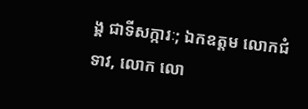ង្គ ជាទីសក្ការៈ; ឯកឧត្តម លោកជំទាវ, លោក លោ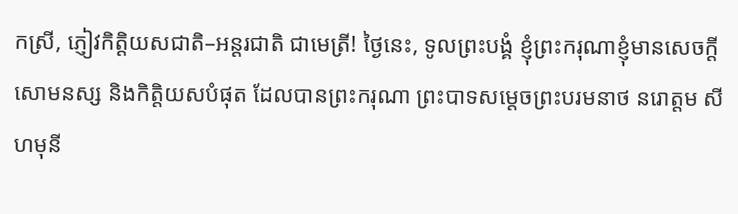កស្រី, ភ្ញៀវកិត្តិយសជាតិ–អន្តរជាតិ ជាមេត្រី! ថ្ងៃនេះ, ទូលព្រះបង្គំ ខ្ញុំព្រះករុណាខ្ញុំមានសេចក្ដីសោមនស្ស និងកិត្តិយសបំផុត ដែលបានព្រះករុណា ព្រះបាទសម្តេចព្រះបរមនាថ នរោត្តម សីហមុនី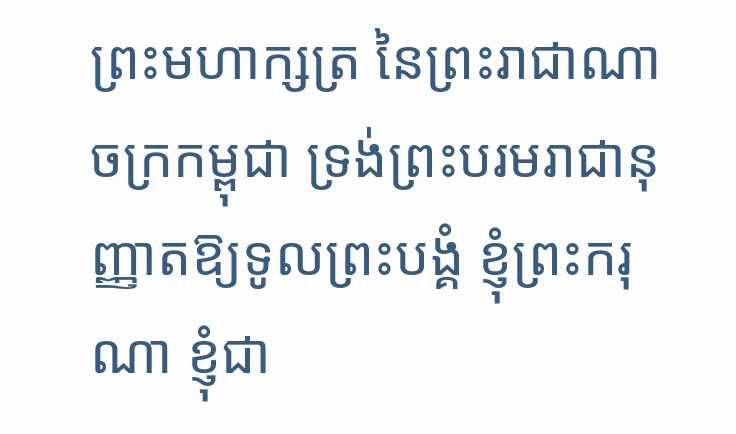ព្រះមហាក្សត្រ នៃព្រះរាជាណាចក្រកម្ពុជា ទ្រង់ព្រះបរមរាជានុញ្ញាតឱ្យទូលព្រះបង្គំ ខ្ញុំព្រះករុណា ខ្ញុំជា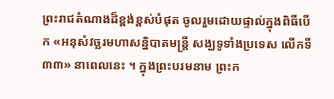ព្រះរាជតំណាងដ៏ខ្ពង់ខ្ពស់បំផុត ចូលរួមដោយផ្ទាល់ក្នុងពិធីបើក «អនុសំវច្ឆរមហាសនិ្នបាតមន្រ្ដី សង្ឃទូទាំងប្រទេស លើកទី៣៣» នាពេលនេះ ។ ក្នុងព្រះបរមនាម ព្រះក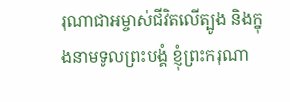រុណាជាអម្ចាស់ជីវិតលើត្បូង និងក្នុងនាមទូលព្រះបង្គំ ខ្ញុំព្រះករុណា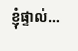ខ្ញុំផ្ទាល់…